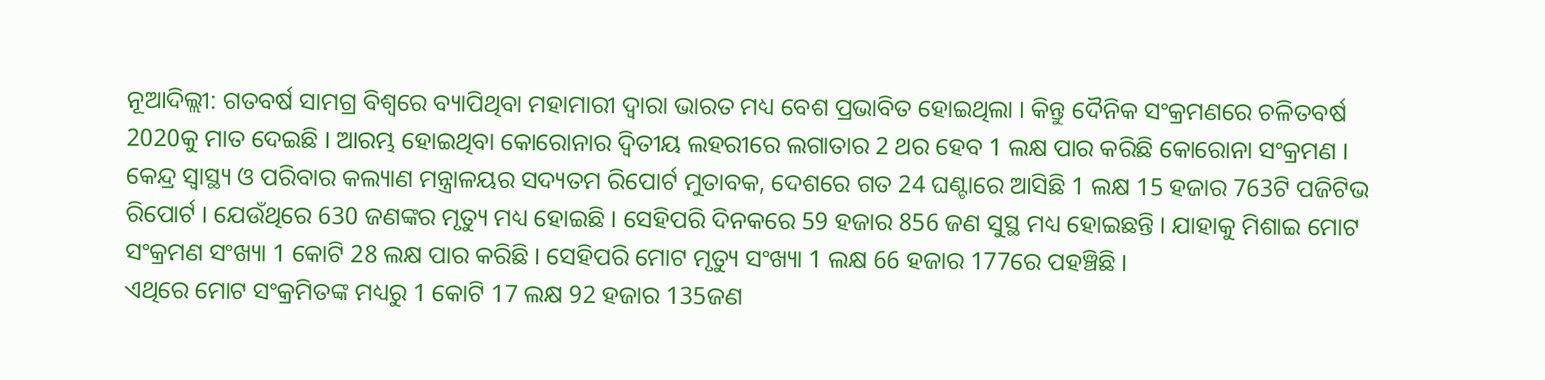ନୂଆଦିଲ୍ଲୀ: ଗତବର୍ଷ ସାମଗ୍ର ବିଶ୍ବରେ ବ୍ୟାପିଥିବା ମହାମାରୀ ଦ୍ବାରା ଭାରତ ମଧ୍ୟ ବେଶ ପ୍ରଭାବିତ ହୋଇଥିଲା । କିନ୍ତୁ ଦୈନିକ ସଂକ୍ରମଣରେ ଚଳିତବର୍ଷ 2020କୁ ମାତ ଦେଇଛି । ଆରମ୍ଭ ହୋଇଥିବା କୋରୋନାର ଦ୍ବିତୀୟ ଲହରୀରେ ଲଗାତାର 2 ଥର ହେବ 1 ଲକ୍ଷ ପାର କରିଛି କୋରୋନା ସଂକ୍ରମଣ ।
କେନ୍ଦ୍ର ସ୍ବାସ୍ଥ୍ୟ ଓ ପରିବାର କଲ୍ୟାଣ ମନ୍ତ୍ରାଳୟର ସଦ୍ୟତମ ରିପୋର୍ଟ ମୁତାବକ, ଦେଶରେ ଗତ 24 ଘଣ୍ଟାରେ ଆସିଛି 1 ଲକ୍ଷ 15 ହଜାର 763ଟି ପଜିଟିଭ ରିପୋର୍ଟ । ଯେଉଁଥିରେ 630 ଜଣଙ୍କର ମୃତ୍ୟୁ ମଧ୍ୟ ହୋଇଛି । ସେହିପରି ଦିନକରେ 59 ହଜାର 856 ଜଣ ସୁସ୍ଥ ମଧ୍ୟ ହୋଇଛନ୍ତି । ଯାହାକୁ ମିଶାଇ ମୋଟ ସଂକ୍ରମଣ ସଂଖ୍ୟା 1 କୋଟି 28 ଲକ୍ଷ ପାର କରିଛି । ସେହିପରି ମୋଟ ମୃତ୍ୟୁ ସଂଖ୍ୟା 1 ଲକ୍ଷ 66 ହଜାର 177ରେ ପହଞ୍ଚିଛି ।
ଏଥିରେ ମୋଟ ସଂକ୍ରମିତଙ୍କ ମଧ୍ୟରୁ 1 କୋଟି 17 ଲକ୍ଷ 92 ହଜାର 135ଜଣ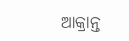ଆକ୍ରାନ୍ତ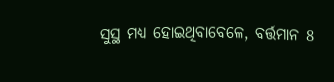ସୁସ୍ଥ ମଧ୍ୟ ହୋଇଥିବାବେଳେ, ବର୍ତ୍ତମାନ 8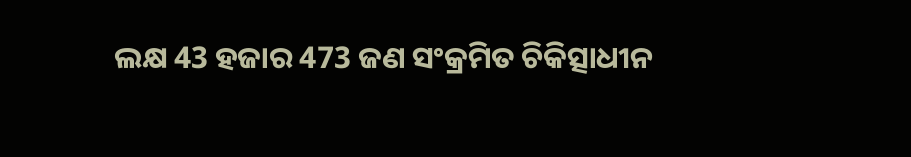ଲକ୍ଷ 43 ହଜାର 473 ଜଣ ସଂକ୍ରମିତ ଚିକିତ୍ସାଧୀନ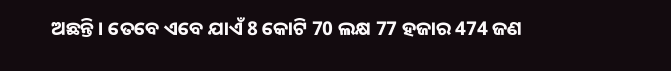ଅଛନ୍ତି । ତେବେ ଏବେ ଯାଏଁ 8 କୋଟି 70 ଲକ୍ଷ 77 ହଜାର 474 ଜଣ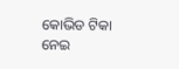କୋଭିଡ ଟିକା ନେଇ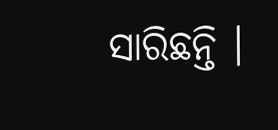ସାରିଛନ୍ତି ।